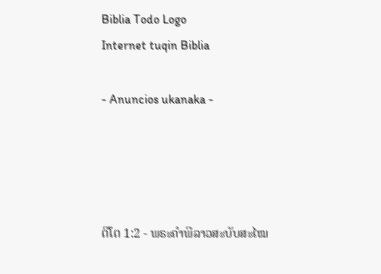Biblia Todo Logo
Internet tuqin Biblia

- Anuncios ukanaka -




ຕີໂຕ 1:2 - ພຣະຄຳພີລາວສະບັບສະໄໝ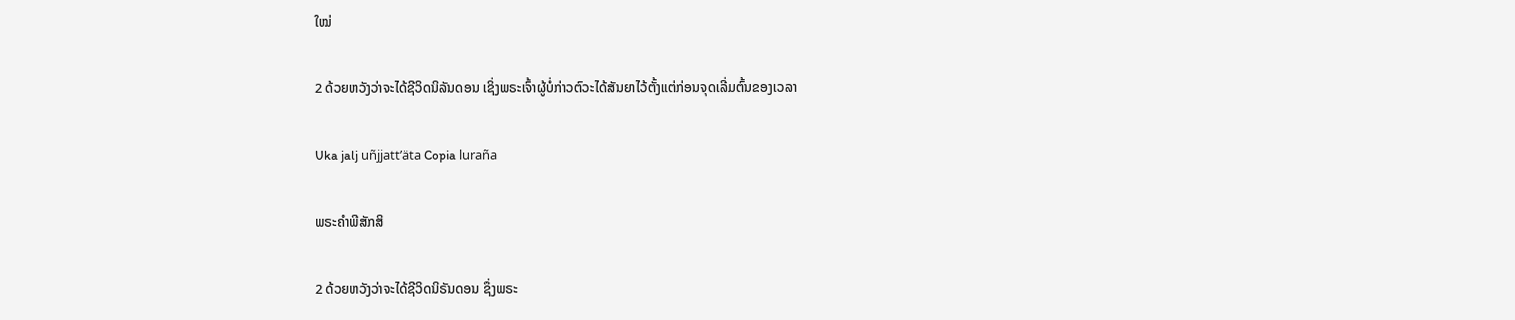ໃໝ່

2 ດ້ວຍຫວັງວ່າຈະໄດ້ຊີວິດນິລັນດອນ ເຊິ່ງພຣະເຈົ້າຜູ້ບໍ່ກ່າວຕົວະໄດ້ສັນຍາໄວ້ຕັ້ງແຕ່ກ່ອນຈຸດເລີ່ມຕົ້ນຂອງເວລາ

Uka jalj uñjjattʼäta Copia luraña

ພຣະຄຳພີສັກສິ

2 ດ້ວຍຫວັງວ່າຈະໄດ້ຊີວິດນິຣັນດອນ ຊຶ່ງພຣະ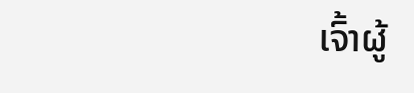ເຈົ້າຜູ້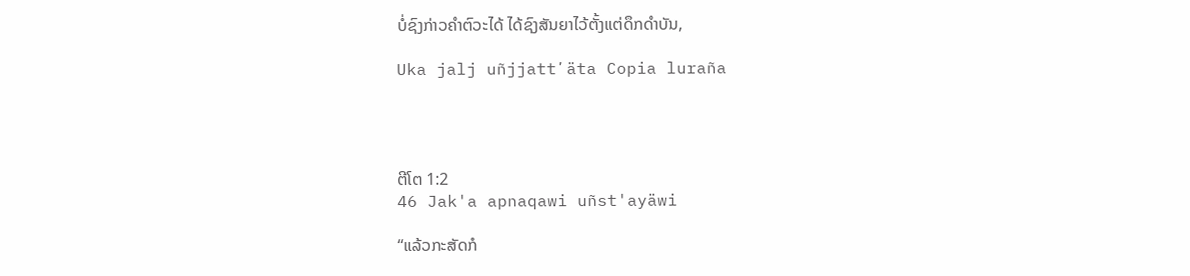ບໍ່ຊົງກ່າວຄຳຕົວະໄດ້ ໄດ້ຊົງສັນຍາໄວ້ຕັ້ງແຕ່ດຶກດຳບັນ,

Uka jalj uñjjattʼäta Copia luraña




ຕີໂຕ 1:2
46 Jak'a apnaqawi uñst'ayäwi

“ແລ້ວກະສັດກໍ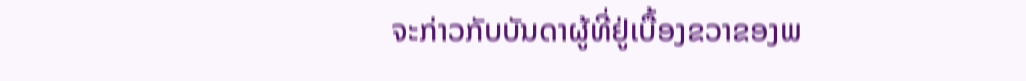ຈະກ່າວກັບບັນດາຜູ້ທີ່ຢູ່ເບື້ອງຂວາຂອງພ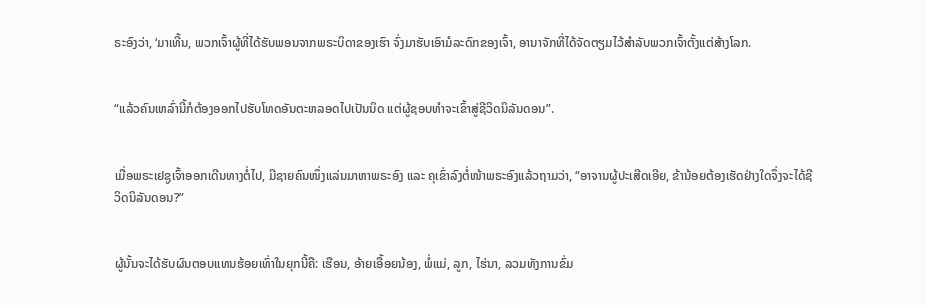ຣະອົງວ່າ, ‘ມາເທີ້ນ, ພວກເຈົ້າຜູ້ທີ່ໄດ້ຮັບພອນຈາກພຣະບິດາຂອງເຮົາ ຈົ່ງມາຮັບເອົາມໍລະດົກຂອງເຈົ້າ, ອານາຈັກທີ່ໄດ້ຈັດຕຽມໄວ້ສຳລັບພວກເຈົ້າຕັ້ງແຕ່ສ້າງໂລກ.


“ແລ້ວຄົນເຫລົ່ານີ້ກໍຕ້ອງອອກໄປຮັບໂທດອັນຕະຫລອດໄປເປັນນິດ ແຕ່ຜູ້ຊອບທຳຈະເຂົ້າສູ່ຊີວິດນິລັນດອນ”.


ເມື່ອພຣະເຢຊູເຈົ້າອອກເດີນທາງຕໍ່ໄປ, ມີຊາຍຄົນໜຶ່ງແລ່ນມາຫາພຣະອົງ ແລະ ຄຸເຂົ່າລົງຕໍ່ໜ້າພຣະອົງແລ້ວຖາມວ່າ, “ອາຈານຜູ້ປະເສີດເອີຍ, ຂ້ານ້ອຍຕ້ອງເຮັດຢ່າງໃດຈຶ່ງຈະໄດ້ຊີວິດນິລັນດອນ?”


ຜູ້ນັ້ນຈະໄດ້ຮັບຜົນຕອບແທນຮ້ອຍເທົ່າໃນຍຸກນີ້ຄື: ເຮືອນ, ອ້າຍເອື້ອຍນ້ອງ, ພໍ່ແມ່, ລູກ, ໄຮ່ນາ, ລວມທັງການຂົ່ມ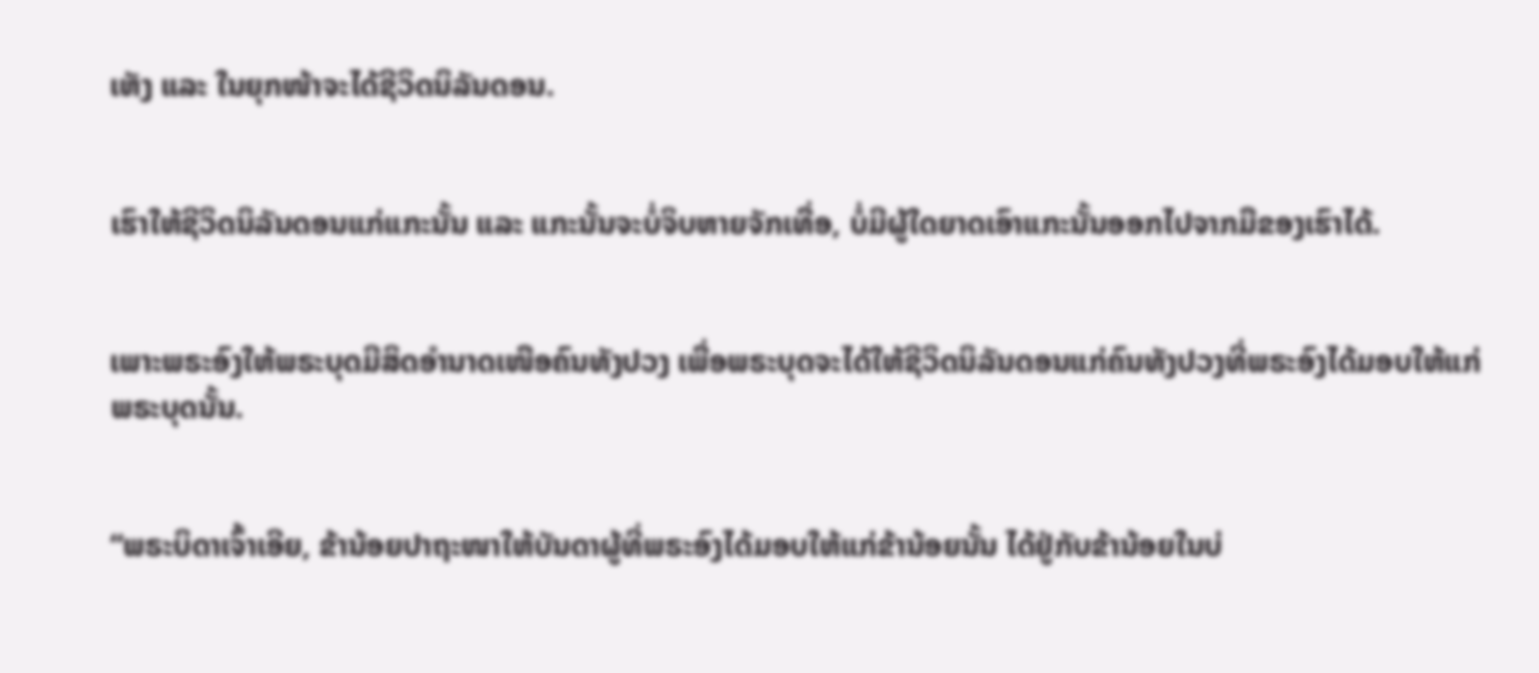ເຫັງ ແລະ ໃນຍຸກໜ້າຈະໄດ້ຊີວິດນິລັນດອນ.


ເຮົາໃຫ້ຊີວິດນິລັນດອນແກ່ແກະນັ້ນ ແລະ ແກະນັ້ນຈະບໍ່ຈິບຫາຍຈັກເທື່ອ, ບໍ່ມີຜູ້ໃດຍາດເອົາແກະນັ້ນອອກໄປຈາກມືຂອງເຮົາໄດ້.


ເພາະພຣະອົງໃຫ້ພຣະບຸດມີສິດອຳນາດເໜືອຄົນທັງປວງ ເພື່ອພຣະບຸດຈະໄດ້ໃຫ້ຊີວິດນິລັນດອນແກ່ຄົນທັງປວງທີ່ພຣະອົງໄດ້ມອບໃຫ້ແກ່ພຣະບຸດນັ້ນ.


“ພຣະບິດາເຈົ້າເອີຍ, ຂ້ານ້ອຍປາຖະໜາໃຫ້ບັນດາຜູ້ທີ່ພຣະອົງໄດ້ມອບໃຫ້ແກ່ຂ້ານ້ອຍນັ້ນ ໄດ້ຢູ່ກັບຂ້ານ້ອຍໃນບ່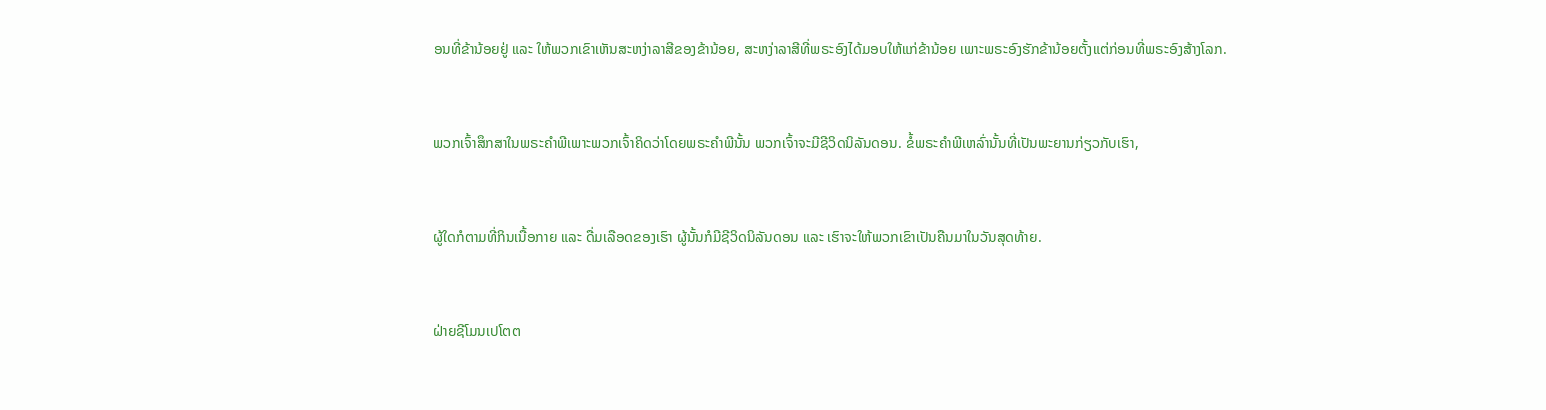ອນທີ່ຂ້ານ້ອຍຢູ່ ແລະ ໃຫ້ພວກເຂົາເຫັນສະຫງ່າລາສີຂອງຂ້ານ້ອຍ, ສະຫງ່າລາສີທີ່ພຣະອົງໄດ້ມອບໃຫ້ແກ່ຂ້ານ້ອຍ ເພາະພຣະອົງຮັກຂ້ານ້ອຍຕັ້ງແຕ່ກ່ອນທີ່ພຣະອົງສ້າງໂລກ.


ພວກເຈົ້າສຶກສາໃນພຣະຄຳພີເພາະພວກເຈົ້າຄິດວ່າໂດຍພຣະຄຳພີນັ້ນ ພວກເຈົ້າຈະມີຊີວິດນິລັນດອນ. ຂໍ້ພຣະຄຳພີເຫລົ່ານັ້ນທີ່ເປັນພະຍານກ່ຽວກັບເຮົາ,


ຜູ້ໃດກໍຕາມທີ່ກິນເນື້ອກາຍ ແລະ ດື່ມເລືອດຂອງເຮົາ ຜູ້ນັ້ນກໍມີຊີວິດນິລັນດອນ ແລະ ເຮົາຈະໃຫ້ພວກເຂົາເປັນຄືນມາໃນວັນສຸດທ້າຍ.


ຝ່າຍຊີໂມນເປໂຕຕ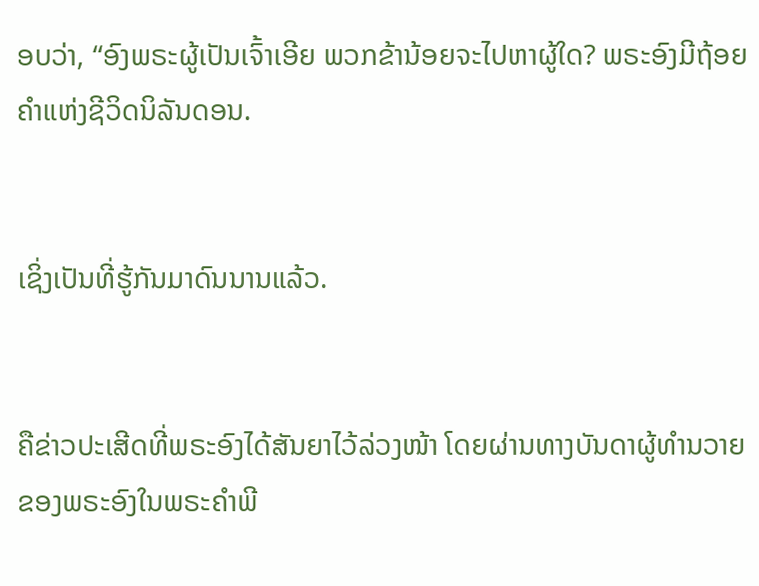ອບວ່າ, “ອົງພຣະຜູ້ເປັນເຈົ້າເອີຍ ພວກຂ້ານ້ອຍຈະໄປຫາຜູ້ໃດ? ພຣະອົງມີຖ້ອຍຄຳແຫ່ງຊີວິດນິລັນດອນ.


ເຊິ່ງເປັນທີ່ຮູ້ກັນມາດົນນານແລ້ວ.


ຄືຂ່າວປະເສີດທີ່ພຣະອົງໄດ້ສັນຍາໄວ້ລ່ວງໜ້າ ໂດຍຜ່ານທາງບັນດາຜູ້ທຳນວາຍຂອງພຣະອົງໃນພຣະຄຳພີ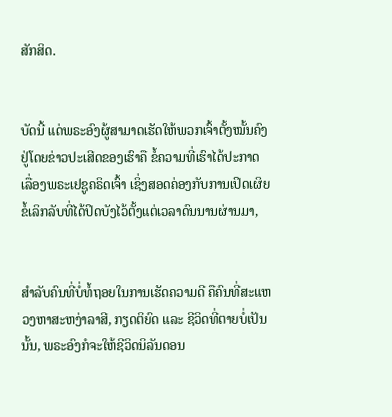ສັກສິດ.


ບັດນີ້ ແດ່ພຣະອົງຜູ້ສາມາດເຮັດໃຫ້ພວກເຈົ້າຕັ້ງໝັ້ນຄົງຢູ່ໂດຍຂ່າວປະເສີດຂອງເຮົາຄື ຂໍ້ຄວາມທີ່ເຮົາໄດ້ປະກາດເລື່ອງພຣະເຢຊູຄຣິດເຈົ້າ ເຊິ່ງສອດຄ່ອງກັບການເປິດເຜິຍຂໍ້ເລິກລັບທີ່ໄດ້ປິດບັງໄວ້ຕັ້ງແຕ່ເວລາດົນນານຜ່ານມາ,


ສຳລັບຄົນທີ່ບໍ່ທໍ້ຖອຍໃນການເຮັດຄວາມດີ ຄືຄົນທີ່ສະແຫວງຫາສະຫງ່າລາສີ, ກຽດຕິຍົດ ແລະ ຊີວິດທີ່ຕາຍບໍ່ເປັນນັ້ນ, ພຣະອົງກໍຈະໃຫ້ຊີວິດນິລັນດອນ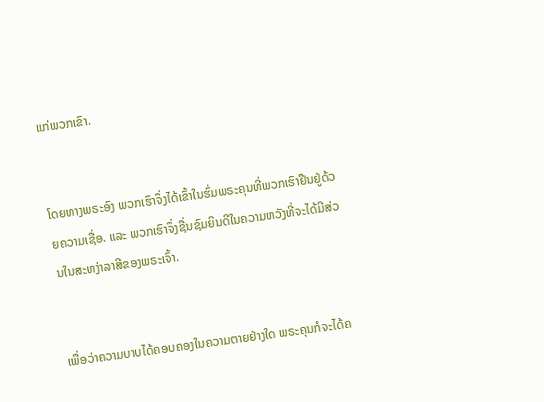ແກ່ພວກເຂົາ.


ໂດຍທາງພຣະອົງ ພວກເຮົາຈຶ່ງໄດ້ເຂົ້າໃນຮົ່ມພຣະຄຸນທີ່ພວກເຮົາຢືນຢູ່ດ້ວຍຄວາມເຊື່ອ. ແລະ ພວກເຮົາຈຶ່ງຊື່ນຊົມຍິນດີໃນຄວາມຫວັງທີ່ຈະໄດ້ມີສ່ວນໃນສະຫງ່າລາສີຂອງພຣະເຈົ້າ.


ເພື່ອວ່າຄວາມບາບໄດ້ຄອບຄອງໃນຄວາມຕາຍຢ່າງໃດ ພຣະຄຸນກໍຈະໄດ້ຄ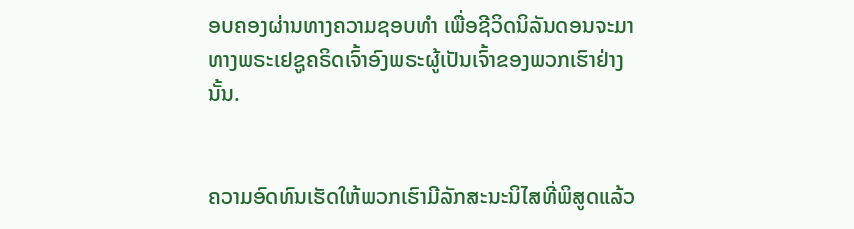ອບຄອງຜ່ານທາງຄວາມຊອບທຳ ເພື່ອຊີວິດນິລັນດອນຈະມາທາງພຣະເຢຊູຄຣິດເຈົ້າອົງພຣະຜູ້ເປັນເຈົ້າຂອງພວກເຮົາຢ່າງນັ້ນ.


ຄວາມອົດທົນເຮັດໃຫ້ພວກເຮົາມີລັກສະນະນິໄສທີ່ພິສູດແລ້ວ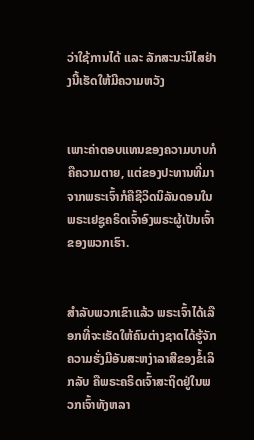ວ່າໃຊ້ການໄດ້ ແລະ ລັກສະນະນິໄສຢ່າງນີ້ເຮັດໃຫ້ມີຄວາມຫວັງ


ເພາະຄ່າຕອບແທນຂອງຄວາມບາບກໍຄືຄວາມຕາຍ, ແຕ່ຂອງປະທານທີ່ມາຈາກພຣະເຈົ້າກໍຄືຊີວິດນິລັນດອນໃນພຣະເຢຊູຄຣິດເຈົ້າອົງພຣະຜູ້ເປັນເຈົ້າຂອງພວກເຮົາ.


ສຳລັບພວກເຂົາແລ້ວ ພຣະເຈົ້າໄດ້ເລືອກທີ່ຈະເຮັດໃຫ້ຄົນຕ່າງຊາດໄດ້ຮູ້ຈັກຄວາມຮັ່ງມີອັນສະຫງ່າລາສີຂອງຂໍ້ເລິກລັບ ຄືພຣະຄຣິດເຈົ້າສະຖິດຢູ່ໃນພວກເຈົ້າທັງຫລາ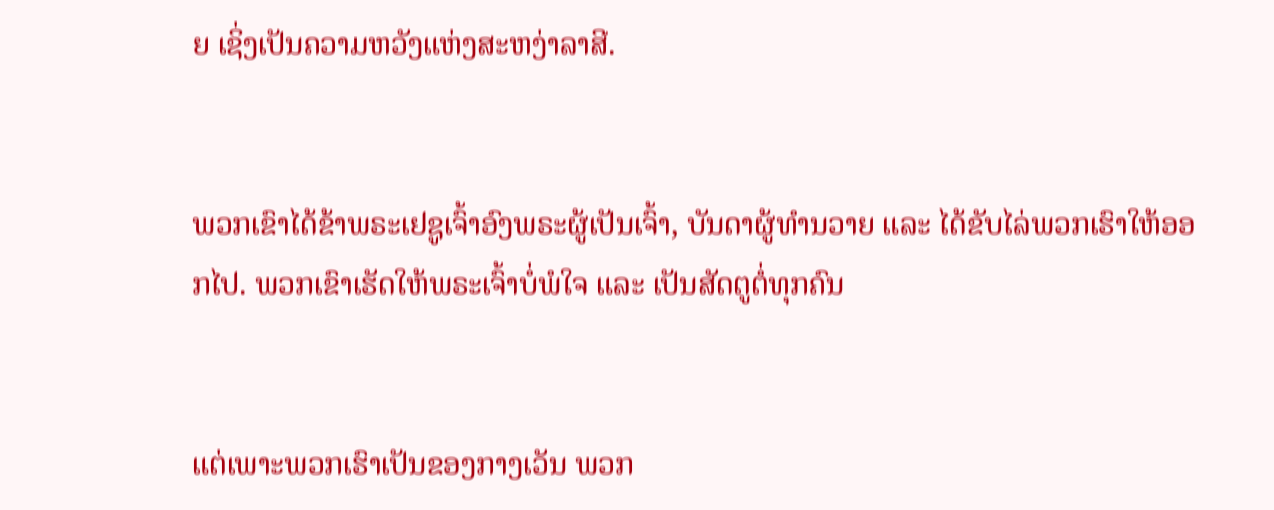ຍ ເຊິ່ງເປັນຄວາມຫວັງແຫ່ງສະຫງ່າລາສີ.


ພວກເຂົາໄດ້ຂ້າພຣະເຢຊູເຈົ້າອົງພຣະຜູ້ເປັນເຈົ້າ, ບັນດາຜູ້ທຳນວາຍ ແລະ ໄດ້ຂັບໄລ່ພວກເຮົາໃຫ້ອອກໄປ. ພວກເຂົາເຮັດໃຫ້ພຣະເຈົ້າບໍ່ພໍໃຈ ແລະ ເປັນສັດຕູຕໍ່ທຸກຄົນ


ແຕ່ເພາະພວກເຮົາເປັນຂອງກາງເວັນ ພວກ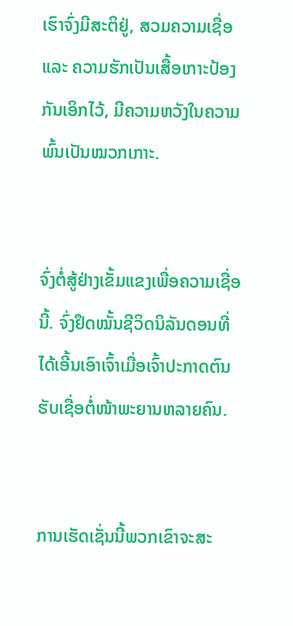ເຮົາຈົ່ງມີສະຕິຢູ່, ສວມຄວາມເຊື່ອ ແລະ ຄວາມຮັກເປັນເສື້ອເກາະປ້ອງກັນເອິກໄວ້, ມີຄວາມຫວັງໃນຄວາມພົ້ນເປັນໝວກເກາະ.


ຈົ່ງຕໍ່ສູ້ຢ່າງເຂັ້ມແຂງເພື່ອຄວາມເຊື່ອນີ້. ຈົ່ງຢຶດໝັ້ນຊີວິດນິລັນດອນທີ່ໄດ້ເອີ້ນເອົາເຈົ້າເມື່ອເຈົ້າປະກາດຕົນຮັບເຊື່ອຕໍ່ໜ້າພະຍານຫລາຍຄົນ.


ການເຮັດເຊັ່ນນີ້ພວກເຂົາຈະສະ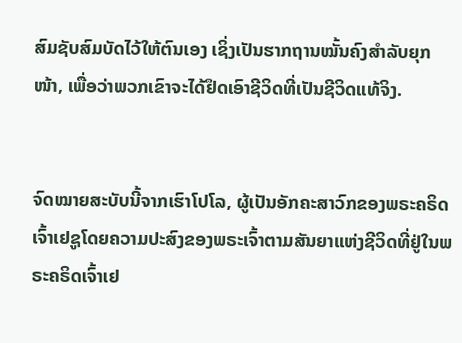ສົມຊັບສົມບັດໄວ້ໃຫ້ຕົນເອງ ເຊິ່ງເປັນຮາກຖານໝັ້ນຄົງສຳລັບຍຸກໜ້າ, ເພື່ອວ່າພວກເຂົາຈະໄດ້ຢຶດເອົາຊີວິດທີ່ເປັນຊີວິດແທ້ຈິງ.


ຈົດໝາຍສະບັບນີ້ຈາກເຮົາໂປໂລ, ຜູ້ເປັນອັກຄະສາວົກຂອງພຣະຄຣິດເຈົ້າເຢຊູໂດຍຄວາມປະສົງຂອງພຣະເຈົ້າຕາມສັນຍາແຫ່ງຊີວິດທີ່ຢູ່ໃນພຣະຄຣິດເຈົ້າເຢ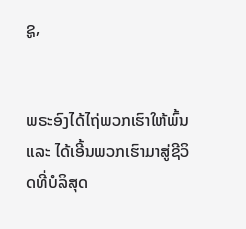ຊູ,


ພຣະອົງໄດ້ໄຖ່ພວກເຮົາໃຫ້ພົ້ນ ແລະ ໄດ້ເອີ້ນພວກເຮົາມາສູ່ຊີວິດທີ່ບໍລິສຸດ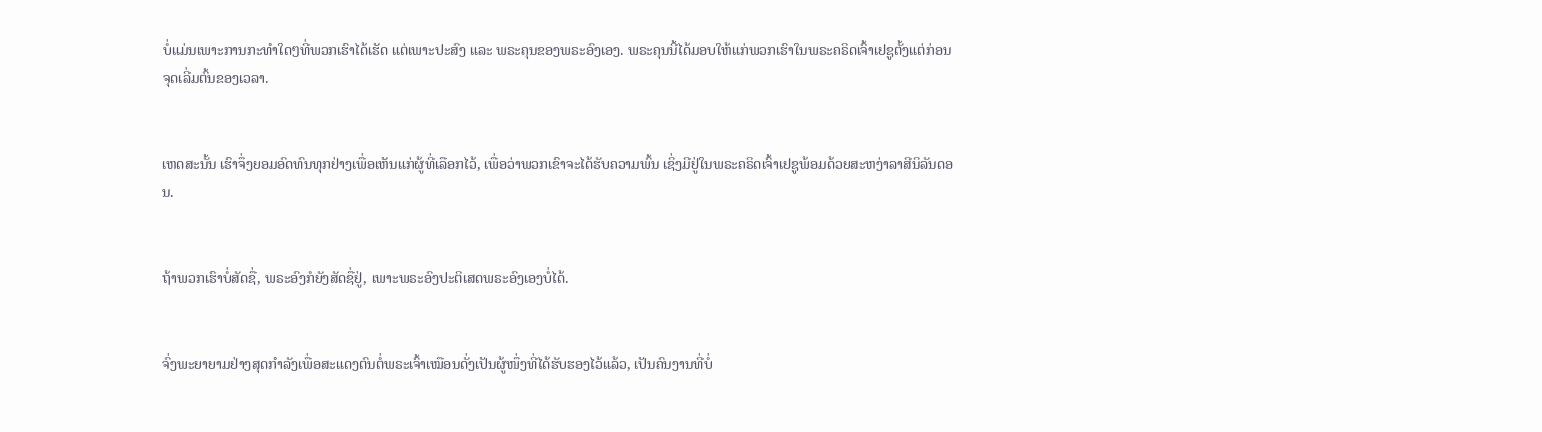ບໍ່ແມ່ນເພາະການກະທຳໃດໆທີ່ພວກເຮົາໄດ້ເຮັດ ແຕ່ເພາະປະສົງ ແລະ ພຣະຄຸນຂອງພຣະອົງເອງ. ພຣະຄຸນນີ້ໄດ້ມອບໃຫ້ແກ່ພວກເຮົາໃນພຣະຄຣິດເຈົ້າເຢຊູຕັ້ງແຕ່ກ່ອນຈຸດເລີ່ມຕົ້ນຂອງເວລາ.


ເຫດສະນັ້ນ ເຮົາຈຶ່ງຍອມອົດທົນທຸກຢ່າງເພື່ອເຫັນແກ່ຜູ້ທີ່ເລືອກໄວ້, ເພື່ອວ່າພວກເຂົາຈະໄດ້ຮັບຄວາມພົ້ນ ເຊິ່ງມີຢູ່ໃນພຣະຄຣິດເຈົ້າເຢຊູພ້ອມດ້ວຍສະຫງ່າລາສີນິລັນດອນ.


ຖ້າພວກເຮົາບໍ່ສັດຊື່, ພຣະອົງກໍຍັງສັດຊື່ຢູ່, ເພາະພຣະອົງປະຕິເສດພຣະອົງເອງບໍ່ໄດ້.


ຈົ່ງພະຍາຍາມຢ່າງສຸດກຳລັງເພື່ອສະແດງຕົນຕໍ່ພຣະເຈົ້າເໝືອນດັ່ງເປັນຜູ້ໜຶ່ງທີ່ໄດ້ຮັບຮອງໄວ້ແລ້ວ, ເປັນຄົນງານທີ່ບໍ່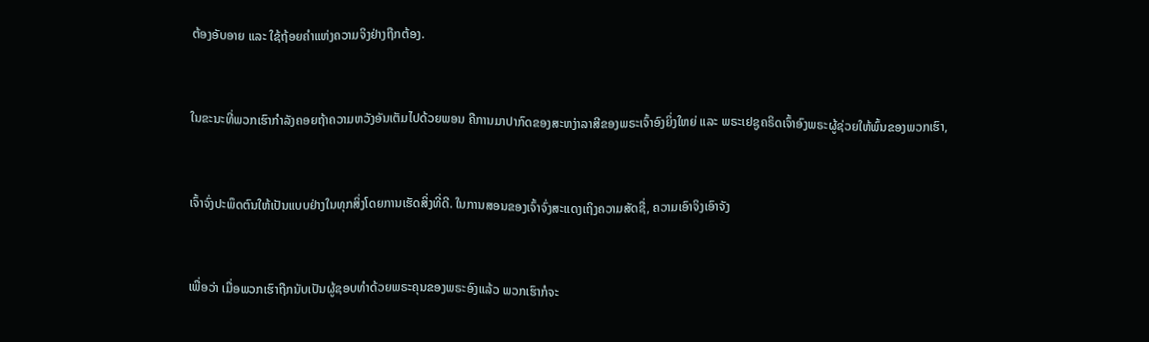ຕ້ອງອັບອາຍ ແລະ ໃຊ້ຖ້ອຍຄຳແຫ່ງຄວາມຈິງຢ່າງຖືກຕ້ອງ.


ໃນຂະນະທີ່ພວກເຮົາກຳລັງຄອຍຖ້າຄວາມຫວັງອັນເຕັມໄປດ້ວຍພອນ ຄືການມາປາກົດຂອງສະຫງ່າລາສີຂອງພຣະເຈົ້າອົງຍິ່ງໃຫຍ່ ແລະ ພຣະເຢຊູຄຣິດເຈົ້າອົງພຣະຜູ້ຊ່ວຍໃຫ້ພົ້ນຂອງພວກເຮົາ,


ເຈົ້າຈົ່ງປະພຶດຕົນໃຫ້ເປັນແບບຢ່າງໃນທຸກສິ່ງໂດຍການເຮັດສິ່ງທີ່ດີ. ໃນການສອນຂອງເຈົ້າຈົ່ງສະແດງເຖິງຄວາມສັດຊື່, ຄວາມເອົາຈິງເອົາຈັງ


ເພື່ອວ່າ ເມື່ອພວກເຮົາຖືກນັບເປັນຜູ້ຊອບທຳດ້ວຍພຣະຄຸນຂອງພຣະອົງແລ້ວ ພວກເຮົາກໍຈະ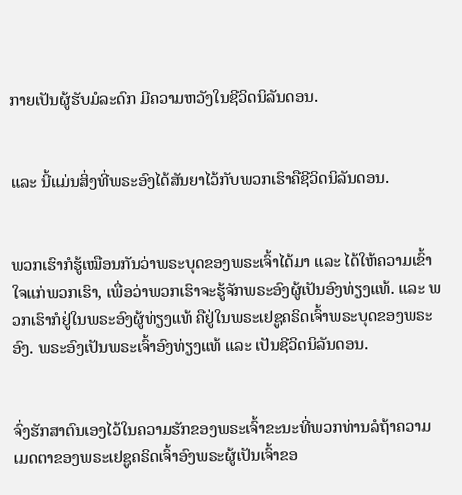ກາຍເປັນຜູ້ຮັບມໍລະດົກ ມີຄວາມຫວັງໃນຊີວິດນິລັນດອນ.


ແລະ ນີ້ແມ່ນສິ່ງທີ່ພຣະອົງໄດ້ສັນຍາໄວ້ກັບພວກເຮົາຄືຊີວິດນິລັນດອນ.


ພວກເຮົາກໍຮູ້ເໝືອນກັນວ່າພຣະບຸດຂອງພຣະເຈົ້າໄດ້ມາ ແລະ ໄດ້ໃຫ້ຄວາມເຂົ້າໃຈແກ່ພວກເຮົາ, ເພື່ອວ່າພວກເຮົາຈະຮູ້ຈັກພຣະອົງຜູ້ເປັນອົງທ່ຽງແທ້. ແລະ ພວກເຮົາກໍຢູ່ໃນພຣະອົງຜູ້ທ່ຽງແທ້ ຄືຢູ່ໃນພຣະເຢຊູຄຣິດເຈົ້າພຣະບຸດຂອງພຣະອົງ. ພຣະອົງເປັນພຣະເຈົ້າອົງທ່ຽງແທ້ ແລະ ເປັນຊີວິດນິລັນດອນ.


ຈົ່ງຮັກສາຕົນເອງໄວ້ໃນຄວາມຮັກຂອງພຣະເຈົ້າຂະນະທີ່ພວກທ່ານລໍຖ້າຄວາມເມດຕາຂອງພຣະເຢຊູຄຣິດເຈົ້າອົງພຣະຜູ້ເປັນເຈົ້າຂອ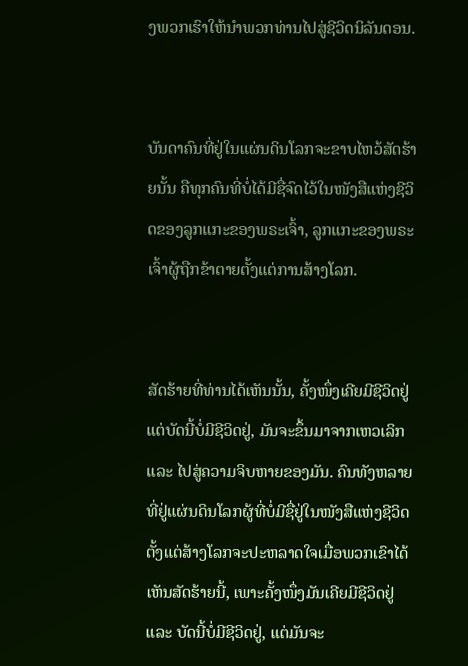ງພວກເຮົາໃຫ້ນຳພວກທ່ານໄປສູ່ຊີວິດນິລັນດອນ.


ບັນດາຄົນທີ່ຢູ່ໃນແຜ່ນດິນໂລກຈະຂາບໄຫວ້ສັດຮ້າຍນັ້ນ ຄືທຸກຄົນທີ່ບໍ່ໄດ້ມີຊື່ຈົດໄວ້ໃນໜັງສືແຫ່ງຊີວິດຂອງລູກແກະຂອງພຣະເຈົ້າ, ລູກແກະຂອງພຣະເຈົ້າຜູ້ຖືກຂ້າຕາຍຕັ້ງແຕ່ການສ້າງໂລກ.


ສັດຮ້າຍທີ່ທ່ານໄດ້ເຫັນນັ້ນ, ຄັ້ງໜຶ່ງເຄີຍມີຊີວິດຢູ່ ແຕ່ບັດນີ້ບໍ່ມີຊີວິດຢູ່, ມັນຈະຂຶ້ນມາຈາກເຫວເລິກ ແລະ ໄປສູ່ຄວາມຈິບຫາຍຂອງມັນ. ຄົນທັງຫລາຍທີ່ຢູ່ແຜ່ນດິນໂລກຜູ້ທີ່ບໍ່ມີຊື່ຢູ່ໃນໜັງສືແຫ່ງຊີວິດຕັ້ງແຕ່ສ້າງໂລກຈະປະຫລາດໃຈເມື່ອພວກເຂົາໄດ້ເຫັນສັດຮ້າຍນີ້, ເພາະຄັ້ງໜຶ່ງມັນເຄີຍມີຊີວິດຢູ່ ແລະ ບັດນີ້ບໍ່ມີຊີວິດຢູ່, ແຕ່ມັນຈະ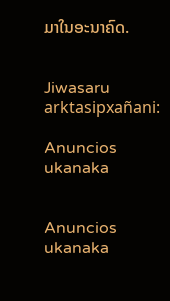ມາໃນອະນາຄົດ.


Jiwasaru arktasipxañani:

Anuncios ukanaka


Anuncios ukanaka